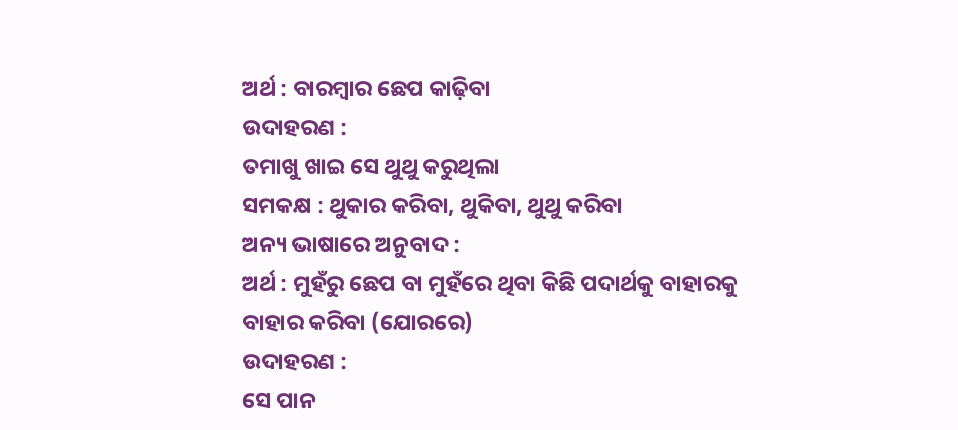ଅର୍ଥ : ବାରମ୍ବାର ଛେପ କାଢ଼ିବା
ଉଦାହରଣ :
ତମାଖୁ ଖାଇ ସେ ଥୁଥୁ କରୁଥିଲା
ସମକକ୍ଷ : ଥୁକାର କରିବା, ଥୁକିବା, ଥୁଥୁ କରିବା
ଅନ୍ୟ ଭାଷାରେ ଅନୁବାଦ :
ଅର୍ଥ : ମୁହଁରୁ ଛେପ ବା ମୁହଁରେ ଥିବା କିଛି ପଦାର୍ଥକୁ ବାହାରକୁ ବାହାର କରିବା (ଯୋରରେ)
ଉଦାହରଣ :
ସେ ପାନ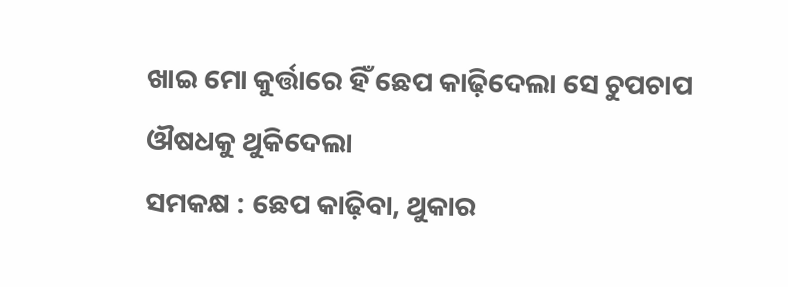ଖାଇ ମୋ କୁର୍ତ୍ତାରେ ହିଁ ଛେପ କାଢ଼ିଦେଲା ସେ ଚୁପଚାପ ଔଷଧକୁ ଥୁକିଦେଲା
ସମକକ୍ଷ : ଛେପ କାଢ଼ିବା, ଥୁକାର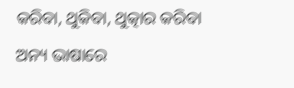କରିବା, ଥୁକିବା, ଥୁତ୍କାର କରିବା
ଅନ୍ୟ ଭାଷାରେ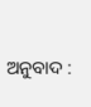ଅନୁବାଦ :